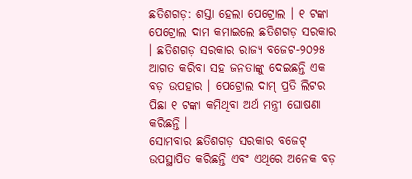ଛତିଶଗଡ଼: ଶସ୍ତା ହେଲା ପେଟ୍ରୋଲ । ୧ ଟଙ୍କା ପେଟ୍ରୋଲ ଦାମ କମାଇଲେ ଛତିଶଗଡ଼ ସରକାର । ଛତିଶଗଡ଼ ସରକାର ରାଜ୍ୟ ବଜେଟ-୨୦୨୫ ଆଗତ କରିବା ସହ ଜନତାଙ୍କୁ ଦେଇଛନ୍ତି ଏକ ବଡ଼ ଉପହାର । ପେଟ୍ରୋଲ ଦାମ୍ ପ୍ରତି ଲିଟର ପିଛା ୧ ଟଙ୍କା କମିଥିବା ଅର୍ଥ ମନ୍ତ୍ରୀ ଘୋଷଣା କରିଛନ୍ତି ।
ସୋମବାର ଛତିଶଗଡ଼ ସରକାର ବଜେଟ୍ ଉପସ୍ଥାପିତ କରିଛନ୍ତି ଏବଂ ଏଥିରେ ଅନେକ ବଡ଼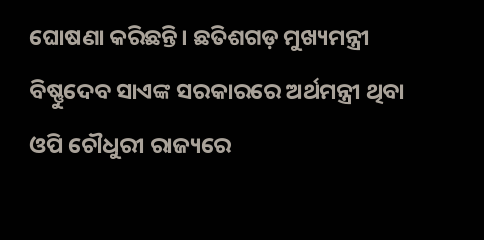ଘୋଷଣା କରିଛନ୍ତି। ଛତିଶଗଡ଼ ମୁଖ୍ୟମନ୍ତ୍ରୀ ବିଷ୍ଣୁଦେବ ସାଏଙ୍କ ସରକାରରେ ଅର୍ଥମନ୍ତ୍ରୀ ଥିବା ଓପି ଚୌଧୁରୀ ରାଜ୍ୟରେ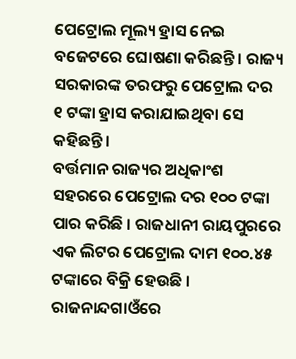ପେଟ୍ରୋଲ ମୂଲ୍ୟ ହ୍ରାସ ନେଇ ବଜେଟରେ ଘୋଷଣା କରିଛନ୍ତି । ରାଜ୍ୟ ସରକାରଙ୍କ ତରଫରୁ ପେଟ୍ରୋଲ ଦର ୧ ଟଙ୍କା ହ୍ରାସ କରାଯାଇଥିବା ସେ କହିଛନ୍ତି ।
ବର୍ତ୍ତମାନ ରାଜ୍ୟର ଅଧିକାଂଶ ସହରରେ ପେଟ୍ରୋଲ ଦର ୧୦୦ ଟଙ୍କା ପାର କରିଛି । ରାଜଧାନୀ ରାୟପୁରରେ ଏକ ଲିଟର ପେଟ୍ରୋଲ ଦାମ ୧୦୦.୪୫ ଟଙ୍କାରେ ବିକ୍ରି ହେଉଛି । ରାଜନାନ୍ଦଗାଓଁରେ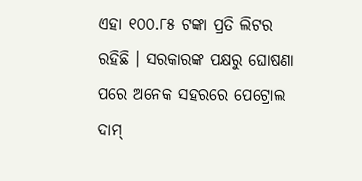ଏହା ୧୦୦.୮୫ ଟଙ୍କା ପ୍ରତି ଲିଟର ରହିଛି । ସରକାରଙ୍କ ପକ୍ଷରୁ ଘୋଷଣା ପରେ ଅନେକ ସହରରେ ପେଟ୍ରୋଲ ଦାମ୍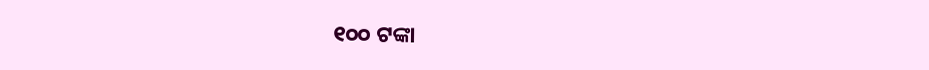୧୦୦ ଟଙ୍କା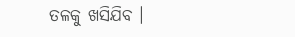ତଳକୁ ଖସିଯିବ ।